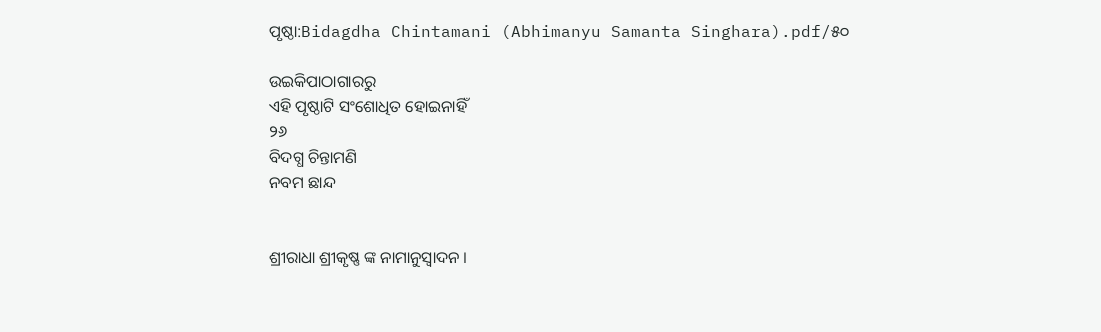ପୃଷ୍ଠା:Bidagdha Chintamani (Abhimanyu Samanta Singhara).pdf/୫୦

ଉଇକିପାଠାଗାର‌ରୁ
ଏହି ପୃଷ୍ଠାଟି ସଂଶୋଧିତ ହୋଇନାହିଁ
୨୬
ବିଦଗ୍ଧ ଚିନ୍ତାମଣି
ନବମ ଛାନ୍ଦ


ଶ୍ରୀରାଧା ଶ୍ରୀକୃଷ୍ଣ ଙ୍କ ନାମାନୁସ୍ୱାଦନ ।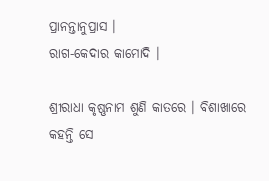ପ୍ରାନନ୍ତାନୁପ୍ରାସ ।
ରାଗ-କେଦାର କାମୋଦି ।

ଶ୍ରୀରାଧା କୃଷ୍ଣନାମ ଶୁଣି କାତରେ । ବିଶାଖାରେ କହନ୍ତି ସେ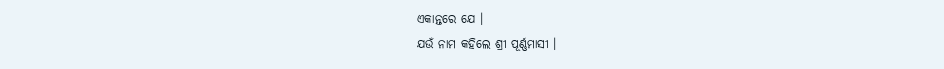ଏକାନ୍ତରେ ଯେ ।
ଯଉଁ ନାମ କହିଲେ ଶ୍ରୀ ପୂର୍ଣ୍ଣମାସୀ ।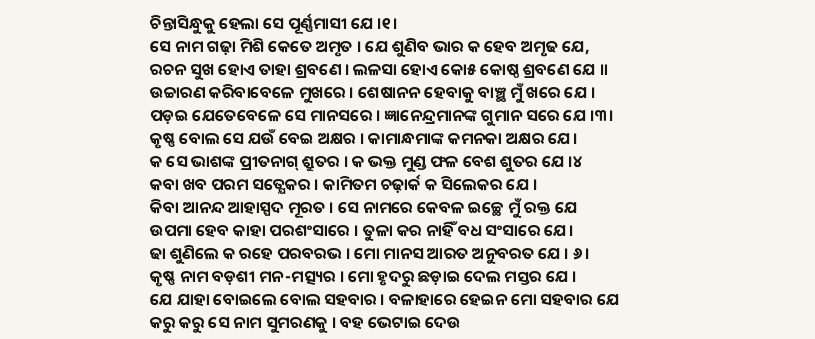ଚିନ୍ତାସିନ୍ଧୁକୁ ହେଲା ସେ ପୂର୍ଣ୍ଣମାସୀ ଯେ ।୧।
ସେ ନାମ ଗଢ଼ା ମିଶି କେତେ ଅମୃତ । ଯେ ଶୁଣିବ ଭାର କ ହେବ ଅମୃଢ ଯେ,
ରଚନ ସୁଖ ହୋଏ ତାହା ଶ୍ରବଣେ । ଲଳସା ହୋଏ କୋ୫ କୋଷ୍ଠ ଶ୍ରବଣେ ଯେ ॥
ଉଚ୍ଚାରଣ କରିବାବେଳେ ମୁଖରେ । ଶେଷାନନ ହେବାକୁ ବାଞ୍ଛ ମୁଁ ଖରେ ଯେ ।
ପଡ଼ଇ ଯେତେବେଳେ ସେ ମାନସରେ । ଜ୍ଞାନେନ୍ଦ୍ରମାନଙ୍କ ଗୁମାନ ସରେ ଯେ ।୩।
କୃଷ୍ଣ ବୋଲ ସେ ଯଉଁ ବେଇ ଅକ୍ଷର । କାମାନ୍ଧମାଙ୍କ କମନକା ଅକ୍ଷର ଯେ।
କ ସେ ଭାଶଙ୍କ ପ୍ରୀତନାଗ୍ ଶ୍ରୁତର । କ ଭକ୍ତ ମୁଣ୍ଡ ଫଳ ବେଶ ଶୁତର ଯେ ।୪
କବା ଖବ ପରମ ସତ୍ଯେକର । କାମିତମ ଚଢ଼ାର୍କ କ ସିଲେକର ଯେ ।
କିବା ଆନନ୍ଦ ଆହାସ୍ପଦ ମୂରତ । ସେ ନାମରେ କେବଳ ଇଚ୍ଛେ ମୁଁ ରକ୍ତ ଯେ
ଉପମା ହେବ କାହା ପରଶଂସାରେ । ତୁଳା କର ନାହିଁ ବଧ ସଂସାରେ ଯେ।
ଢା ଶୁଣିଲେ କ ରହେ ପରବରଭ । ମୋ ମାନସ ଆରତ ଅନୁବରତ ଯେ । ୬।
କୃଷ୍ଣ ନାମ ବଡ଼ଶୀ ମନ-ମତ୍ସ୍ୟର । ମୋ ହୃଦରୁ ଛଡ଼ାଇ ଦେଲ ମସ୍ତର ଯେ ।
ଯେ ଯାହା ବୋଇଲେ ବୋଲ ସହବାର । ବଳାହାରେ ହେଇନ ମୋ ସହବାର ଯେ
କରୁ କରୁ ସେ ନାମ ସୁମରଣକୁ । ବହ ଭେଟାଇ ଦେଉ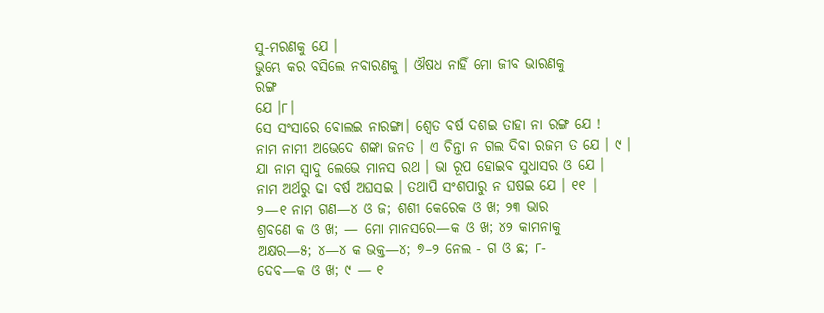ସୁ-ମରଣକୁ ଯେ ।
ଭୁମ୍ଭେ କର ବସିଲେ ନବାରଣକୁ । ଔଷଧ ନାହିଁ ମୋ ଜୀବ ଭାରଣକୁ
ରଙ୍ଗ
ଯେ ।୮।
ସେ ସଂସାରେ ବୋଲଇ ନାରଙ୍ଗା। ଶ୍ଵେତ ବର୍ଷ ଦଶଇ ତାହା ନା ରଙ୍ଗ ଯେ !
ନାମ ନାମୀ ଅଭେଦେ ଶଙ୍କା ଜନତ । ଏ ଚିନ୍ତା ନ ଗଲ ଦିବା ରଜମ ତ ଯେ । ୯ ।
ଯା ନାମ ସ୍ଵାଦୁ ଲେଭେ ମାନସ ରଥ । ଭା ରୂପ ହୋଇବ ସୁଧାସର ଓ ଯେ ।
ନାମ ଅର୍ଥରୁ ଢା ବର୍ଷ ଅଘସଇ । ତଥାପି ସଂଶପାରୁ ନ ଘଷଇ ଯେ । ୧୧ |
୨—୧ ନାମ ଗଣ—୪ ଓ ଜ; ଶଶୀ କେରେକ ଓ ଖ; ୨୩ ଭାର
ଶ୍ରବଣେ କ ଓ ଖ; — ମୋ ମାନସରେ—କ ଓ ଖ; ୪୨ କାମନାକୁ
ଅକ୍ଷର—୫; ୪—୪ କ ଭକ୍ତ—୪; ୭–୨ ନେଲ - ଗ ଓ ଛ; ୮-
ଦେବ—କ ଓ ଖ; ୯ — ୧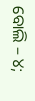ବୋଲି – ୪;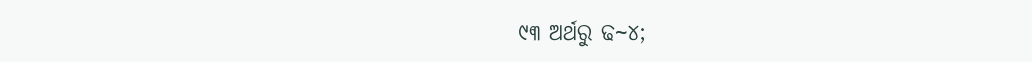୯୩ ଅର୍ଥରୁ ଢ~୪;